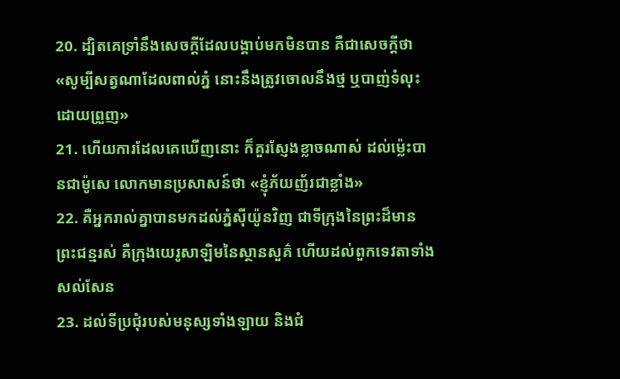20. ដ្បិតគេទ្រាំនឹងសេចក្ដីដែលបង្គាប់មកមិនបាន គឺជាសេចក្ដីថា «សូម្បីសត្វណាដែលពាល់ភ្នំ នោះនឹងត្រូវចោលនឹងថ្ម ឬបាញ់ទំលុះដោយព្រួញ»
21. ហើយការដែលគេឃើញនោះ ក៏គួរស្ញែងខ្លាចណាស់ ដល់ម៉្លេះបានជាម៉ូសេ លោកមានប្រសាសន៍ថា «ខ្ញុំភ័យញ័រជាខ្លាំង»
22. គឺអ្នករាល់គ្នាបានមកដល់ភ្នំស៊ីយ៉ូនវិញ ជាទីក្រុងនៃព្រះដ៏មានព្រះជន្មរស់ គឺក្រុងយេរូសាឡិមនៃស្ថានសួគ៌ ហើយដល់ពួកទេវតាទាំងសល់សែន
23. ដល់ទីប្រជុំរបស់មនុស្សទាំងឡាយ និងជំ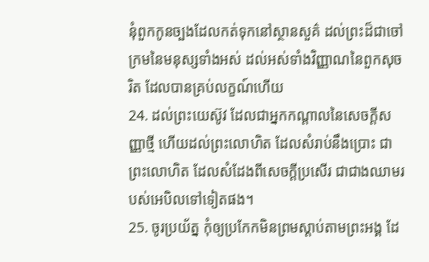នុំពួកកូនច្បងដែលកត់ទុកនៅស្ថានសួគ៌ ដល់ព្រះដ៏ជាចៅក្រមនៃមនុស្សទាំងអស់ ដល់អស់ទាំងវិញ្ញាណនៃពួកសុចរិត ដែលបានគ្រប់លក្ខណ៍ហើយ
24. ដល់ព្រះយេស៊ូវ ដែលជាអ្នកកណ្តាលនៃសេចក្ដីសញ្ញាថ្មី ហើយដល់ព្រះលោហិត ដែលសំរាប់នឹងប្រោះ ជាព្រះលោហិត ដែលសំដែងពីសេចក្ដីប្រសើរ ជាជាងឈាមរបស់អេបិលទៅទៀតផង។
25. ចូរប្រយ័ត្ន កុំឲ្យប្រកែកមិនព្រមស្តាប់តាមព្រះអង្គ ដែ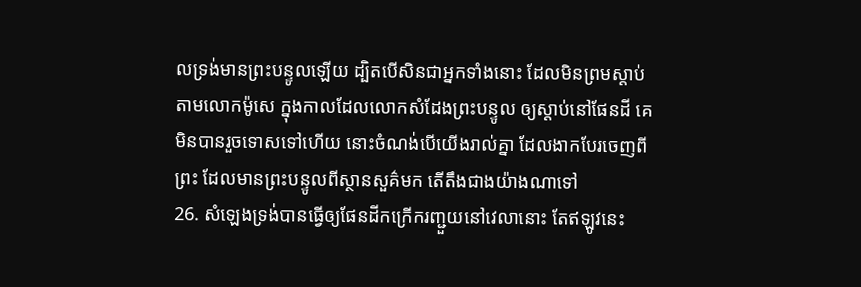លទ្រង់មានព្រះបន្ទូលឡើយ ដ្បិតបើសិនជាអ្នកទាំងនោះ ដែលមិនព្រមស្តាប់តាមលោកម៉ូសេ ក្នុងកាលដែលលោកសំដែងព្រះបន្ទូល ឲ្យស្តាប់នៅផែនដី គេមិនបានរួចទោសទៅហើយ នោះចំណង់បើយើងរាល់គ្នា ដែលងាកបែរចេញពីព្រះ ដែលមានព្រះបន្ទូលពីស្ថានសួគ៌មក តើតឹងជាងយ៉ាងណាទៅ
26. សំឡេងទ្រង់បានធ្វើឲ្យផែនដីកក្រើករញ្ជួយនៅវេលានោះ តែឥឡូវនេះ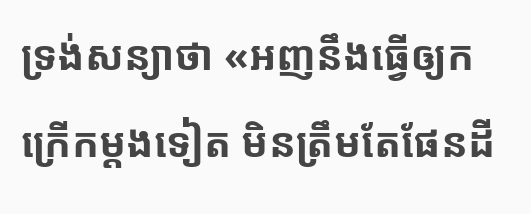ទ្រង់សន្យាថា «អញនឹងធ្វើឲ្យកក្រើកម្តងទៀត មិនត្រឹមតែផែនដី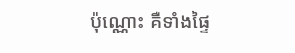ប៉ុណ្ណោះ គឺទាំងផ្ទៃ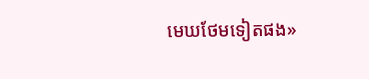មេឃថែមទៀតផង»